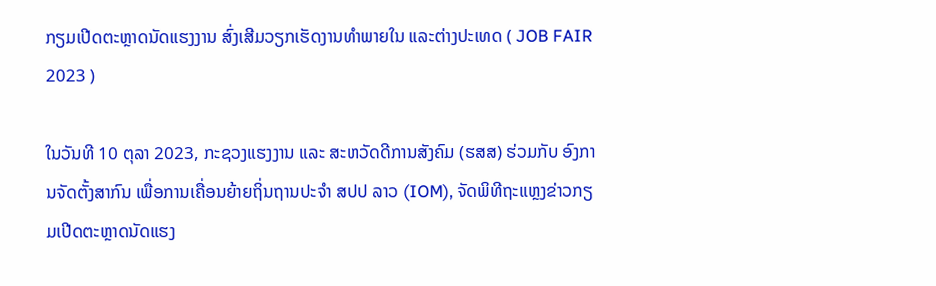ກຽມເປີດຕະຫຼາດນັດແຮງງານ ສົ່ງເສີມວຽກເຮັດງານທຳພາຍໃນ ແລະຕ່າງປະເທດ ( JOB FAIR 2023 )

ໃນວັນທີ 10 ຕຸລາ 2023, ກະຊວງແຮງງານ ແລະ ສະຫວັດດີການສັງຄົມ (ຮສສ) ຮ່ວມກັບ ອົງການຈັດຕັ້ງສາກົນ ເພື່ອການເຄື່ອນຍ້າຍຖິ່ນຖານປະຈຳ ສປປ ລາວ (IOM), ຈັດພິທີຖະແຫຼງຂ່າວກຽມເປີດຕະຫຼາດນັດແຮງ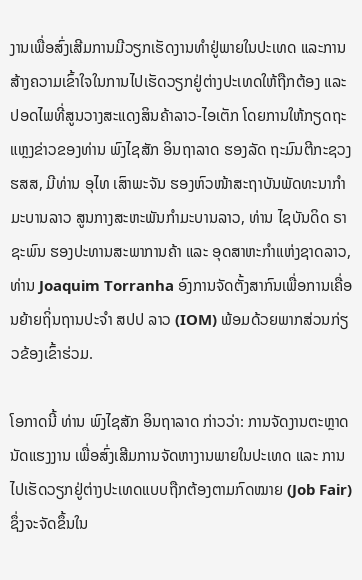ງານເພື່ອສົ່ງເສີມການມີວຽກເຮັດງານທຳຢູ່ພາຍໃນປະເທດ ແລະການສ້າງຄວາມເຂົ້າໃຈໃນການໄປເຮັດວຽກຢູ່ຕ່າງປະເທດໃຫ້ຖືກຕ້ອງ ແລະປອດໄພທີ່ສູນວາງສະແດງສິນຄ້າລາວ-ໄອເຕັກ ໂດຍການໃຫ້ກຽດຖະແຫຼງຂ່າວຂອງທ່ານ ພົງໄຊສັກ ອິນຖາລາດ ຮອງລັດ ຖະມົນຕີກະຊວງ ຮສສ, ມີທ່ານ ອຸໄທ ເສົາພະຈັນ ຮອງຫົວໜ້າສະຖາບັນພັດທະນາກຳມະບານລາວ ສູນກາງສະຫະພັນກຳມະບານລາວ, ທ່ານ ໄຊບັນດິດ ຣາຊະພົນ ຮອງປະທານສະພາການຄ້າ ແລະ ອຸດສາຫະກຳແຫ່ງຊາດລາວ, ທ່ານ Joaquim Torranha ອົງການຈັດຕັ້ງສາກົນເພື່ອການເຄື່ອນຍ້າຍຖິ່ນຖານປະຈຳ ສປປ ລາວ (IOM) ພ້ອມດ້ວຍພາກສ່ວນກ່ຽວຂ້ອງເຂົ້າຮ່ວມ.

ໂອກາດນີ້ ທ່ານ ພົງໄຊສັກ ອິນຖາລາດ ກ່າວວ່າ: ການຈັດງານຕະຫຼາດນັດແຮງງານ ເພື່ອສົ່ງເສີມການຈັດຫາງານພາຍໃນປະເທດ ແລະ ການໄປເຮັດວຽກຢູ່ຕ່າງປະເທດແບບຖືກຕ້ອງຕາມກົດໝາຍ (Job Fair) ຊຶ່ງຈະຈັດຂຶ້ນໃນ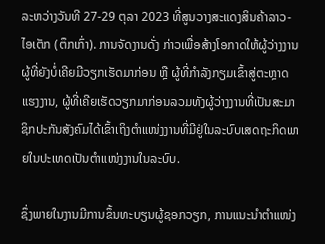ລະຫວ່າງວັນທີ 27-29 ຕຸລາ 2023 ທີ່ສູນວາງສະແດງສິນຄ້າລາວ-ໄອເຕັກ (ຕຶກເກົ່າ). ການຈັດງານດັ່ງ ກ່າວເພື່ອສ້າງໂອກາດໃຫ້ຜູ້ວ່າງງານຜູ້ທີ່ຍັງບໍ່ເຄີຍມີວຽກເຮັດມາກ່ອນ ຫຼື ຜູ້ທີ່ກຳລັງກຽມເຂົ້າສູ່ຕະຫຼາດແຮງງານ, ຜູ້ທີ່ເຄີຍເຮັດວຽກມາກ່ອນລວມທັງຜູ້ວ່າງງານທີ່ເປັນສະມາຊິກປະກັນສັງຄົມໄດ້ເຂົ້າເຖິງຕຳແໜ່ງງານທີ່ມີຢູ່ໃນລະບົບເສດຖະກິດພາຍໃນປະເທດເປັນຕຳແໜ່ງງານໃນລະບົບ.

ຊຶ່ງພາຍໃນງານມີການຂຶ້ນທະບຽນຜູ້ຊອກວຽກ, ການແນະນໍາຕໍາແໜ່ງ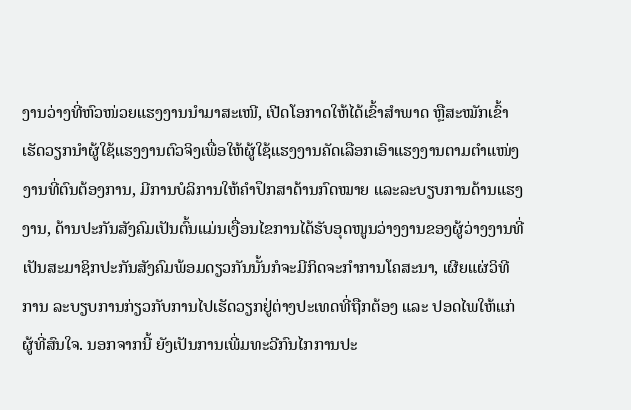ງານວ່າງທີ່ຫົວໜ່ວຍແຮງງານນຳມາສະເໜີ, ເປີດໂອກາດໃຫ້ໄດ້ເຂົ້າສຳພາດ ຫຼືສະໝັກເຂົ້າເຮັດວຽກນຳຜູ້ໃຊ້ແຮງງານຕົວຈິງເພື່ອໃຫ້ຜູ້ໃຊ້ແຮງງານຄັດເລືອກເອົາແຮງງານຕາມຕໍາແໜ່ງງານທີ່ຕົນຕ້ອງການ, ມີການບໍລິການໃຫ້ຄຳປຶກສາດ້ານກົດໝາຍ ແລະລະບຽບການດ້ານແຮງງານ, ດ້ານປະກັນສັງຄົມເປັນຕົ້ນແມ່ນເງື່ອນໄຂການໄດ້ຮັບອຸດໜູນວ່າງງານຂອງຜູ້ວ່າງງານທີ່ເປັນສະມາຊິກປະກັນສັງຄົມພ້ອມດຽວກັນນັ້ນກໍຈະມີກິດຈະກຳການໂຄສະນາ, ເຜີຍແຜ່ວິທີການ ລະບຽບການກ່ຽວກັບການໄປເຮັດວຽກຢູ່ຕ່າງປະເທດທີ່ຖືກຕ້ອງ ແລະ ປອດໄພໃຫ້ແກ່ຜູ້ທີ່ສົນໃຈ. ນອກຈາກນີ້ ຍັງເປັນການເພີ່ມທະວີກົນໄກການປະ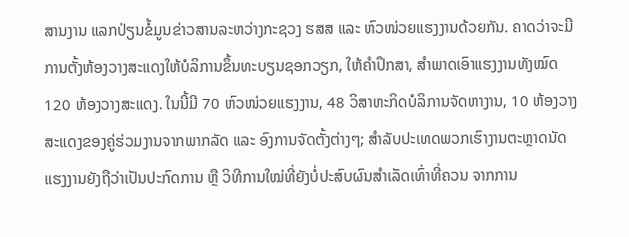ສານງານ ແລກປ່ຽນຂໍ້ມູນຂ່າວສານລະຫວ່າງກະຊວງ ຮສສ ແລະ ຫົວໜ່ວຍແຮງງານດ້ວຍກັນ. ຄາດວ່າຈະມີການຕັ້ງຫ້ອງວາງສະແດງໃຫ້ບໍລິການຂຶ້ນທະບຽນຊອກວຽກ, ໃຫ້ຄໍາປຶກສາ, ສໍາພາດເອົາແຮງງານທັງໝົດ 120 ຫ້ອງວາງສະແດງ. ໃນນີ້ມີ 70 ຫົວໜ່ວຍແຮງງານ, 48 ວິສາຫະກິດບໍລິການຈັດຫາງານ, 10 ຫ້ອງວາງສະແດງຂອງຄູ່ຮ່ວມງານຈາກພາກລັດ ແລະ ອົງການຈັດຕັ້ງຕ່າງໆ; ສຳລັບປະເທດພວກເຮົາງານຕະຫຼາດນັດແຮງງານຍັງຖືວ່າເປັນປະກົດການ ຫຼື ວິທີການໃໝ່ທີ່ຍັງບໍ່ປະສົບຜົນສຳເລັດເທົ່າທີ່ຄວນ ຈາກການ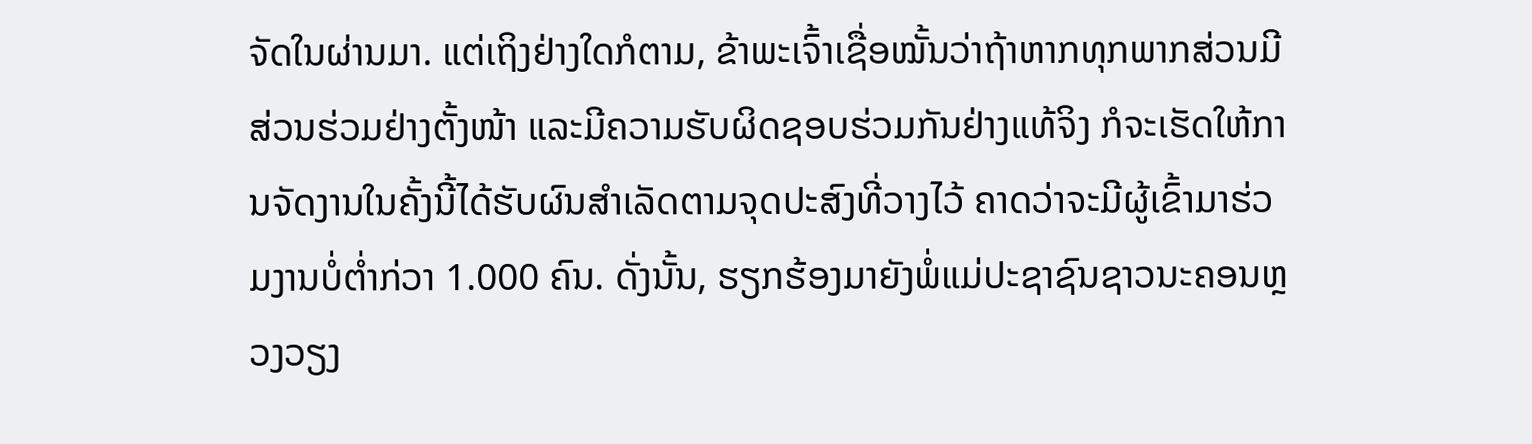ຈັດໃນຜ່ານມາ. ແຕ່ເຖິງຢ່າງໃດກໍຕາມ, ຂ້າພະເຈົ້າເຊື່ອໝັ້ນວ່າຖ້າຫາກທຸກພາກສ່ວນມີສ່ວນຮ່ວມຢ່າງຕັ້ງໜ້າ ແລະມີຄວາມຮັບຜິດຊອບຮ່ວມກັນຢ່າງແທ້ຈິງ ກໍຈະເຮັດໃຫ້ການຈັດງານໃນຄັ້ງນີ້ໄດ້ຮັບຜົນສຳເລັດຕາມຈຸດປະສົງທີ່ວາງໄວ້ ຄາດວ່າຈະມີຜູ້ເຂົ້າມາຮ່ວມງານບໍ່ຕໍ່າກ່ວາ 1.000 ຄົນ. ດັ່ງນັ້ນ, ຮຽກຮ້ອງມາຍັງພໍ່ແມ່ປະຊາຊົນຊາວນະຄອນຫຼວງວຽງ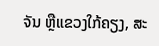ຈັນ ຫຼືແຂວງໃກ້ຄຽງ, ສະ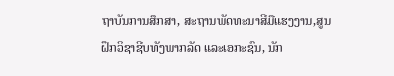ຖາບັນການສຶກສາ, ສະຖານພັດທະນາສີມືແຮງງານ,ສູນຝຶກວິຊາຊີບທັງພາກລັດ ແລະເອກະຊົນ, ນັກ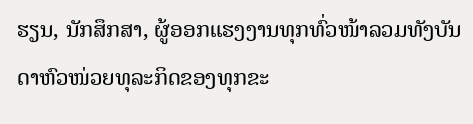ຮຽນ, ນັກສຶກສາ, ຜູ້ອອກແຮງງານທຸກທົ່ວໜ້າລວມທັງບັນດາຫົວໜ່ວຍທຸລະກິດຂອງທຸກຂະ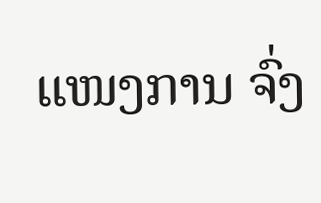ແໜງການ ຈົ່ງ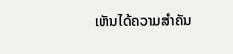ເຫັນໄດ້ຄວາມສຳຄັນ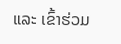ແລະ ເຂົ້າຮ່ວມ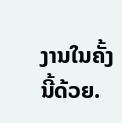ງານໃນຄັ້ງນີ້ດ້ວຍ.